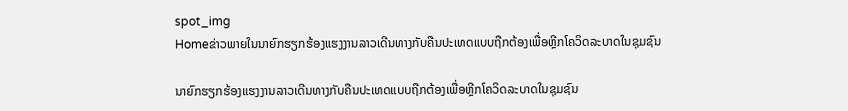spot_img
Homeຂ່າວພາຍໃນນາຍົກຮຽກຮ້ອງແຮງງານລາວເດີນທາງກັບຄືນປະເທດແບບຖືກຕ້ອງເພື່ອຫຼີກໂຄວິດລະບາດໃນຊຸມຊົນ

ນາຍົກຮຽກຮ້ອງແຮງງານລາວເດີນທາງກັບຄືນປະເທດແບບຖືກຕ້ອງເພື່ອຫຼີກໂຄວິດລະບາດໃນຊຸມຊົນ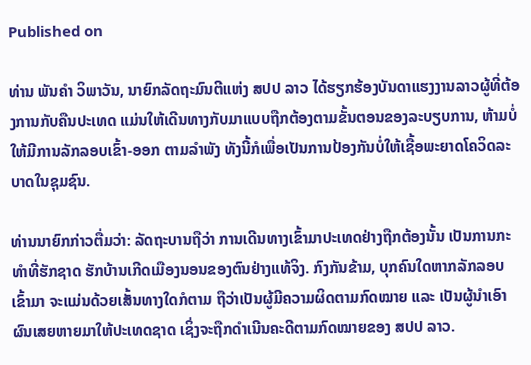Published on

ທ່ານ ພັນຄໍາ ວິພາວັນ, ນາຍົກລັດຖະມົນຕີແຫ່ງ ສປປ ລາວ ໄດ້ຮຽກຮ້ອງບັນດາແຮງງານລາວຜູ້ທີ່ຕ້ອງການກັບຄືນປະເທດ ແມ່ນໃຫ້ເດີນທາງກັບມາແບບຖືກຕ້ອງຕາມຂັ້ນຕອນຂອງລະບຽບການ, ຫ້າມບໍ່ໃຫ້ມີການລັກລອບເຂົ້າ-ອອກ ຕາມລຳພັງ ທັງນີ້ກໍເພື່ອເປັນການປ້ອງກັນບໍ່ໃຫ້ເຊື້ອພະຍາດໂຄວິດລະບາດໃນຊຸມຊົນ.

ທ່ານນາຍົກກ່າວຕື່ມວ່າ: ລັດຖະບານຖືວ່າ ການເດີນທາງເຂົ້າມາປະເທດຢ່າງຖືກຕ້ອງນັ້ນ ເປັນການກະທຳທີ່ຮັກຊາດ ຮັກບ້ານເກີດເມືອງນອນຂອງຕົນຢ່າງແທ້ຈິງ. ກົງກັນຂ້າມ, ບຸກຄົນໃດຫາກລັກລອບເຂົ້າມາ ຈະແມ່ນດ້ວຍເສັ້ນທາງໃດກໍຕາມ ຖືວ່າເປັນຜູ້ມີຄວາມຜິດຕາມກົດໝາຍ ແລະ ເປັນຜູ້ນຳເອົາຜົນເສຍຫາຍມາໃຫ້ປະເທດຊາດ ເຊິ່ງຈະຖືກດຳເນີນຄະດີຕາມກົດໝາຍຂອງ ສປປ ລາວ.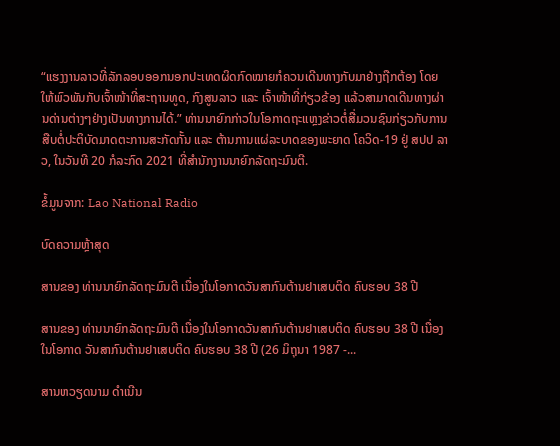“ແຮງງານລາວທີ່ລັກລອບອອກນອກປະເທດຜິດກົດໝາຍກໍຄວນເດີນທາງກັບມາຢ່າງຖືກຕ້ອງ ໂດຍໃຫ້ພົວພັນກັບເຈົ້າໜ້າທີ່ສະຖານທູດ, ກົງສູນລາວ ແລະ ເຈົ້າໜ້າທີ່ກ່ຽວຂ້ອງ ແລ້ວສາມາດເດີນທາງຜ່ານດ່ານຕ່າງໆຢ່າງເປັນທາງການໄດ້.” ທ່ານນາຍົກກ່າວໃນໂອກາດຖະແຫຼງຂ່າວຕໍ່ສື່ມວນຊົນກ່ຽວກັບການສືບຕໍ່ປະຕິບັດມາດຕະການສະກັດກັ້ນ ແລະ ຕ້ານການແຜ່ລະບາດຂອງພະຍາດ ໂຄວິດ-19 ຢູ່ ສປປ ລາວ, ໃນວັນທີ 20 ກໍລະກົດ 2021 ທີ່ສໍານັກງານນາຍົກລັດຖະມົນຕີ.

ຂໍ້ມູນຈາກ: Lao National Radio

ບົດຄວາມຫຼ້າສຸດ

ສານຂອງ ທ່ານນາຍົກລັດຖະມົນຕີ ເນື່ອງໃນໂອກາດວັນສາກົນຕ້ານຢາເສບຕິດ ຄົບຮອບ 38 ປີ

ສານຂອງ ທ່ານນາຍົກລັດຖະມົນຕີ ເນື່ອງໃນໂອກາດວັນສາກົນຕ້ານຢາເສບຕິດ ຄົບຮອບ 38 ປີ ເນື່ອງໃນໂອກາດ ວັນສາກົນຕ້ານຢາເສບຕິດ ຄົບຮອບ 38 ປີ (26 ມິຖຸນາ 1987 -...

ສານຫວຽດນາມ ດຳເນີນ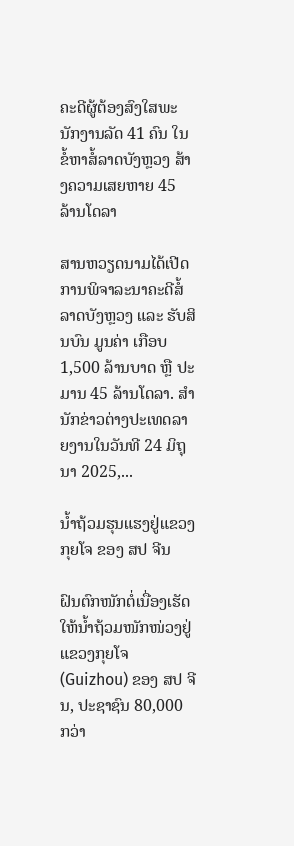ຄະດີຜູ້ຕ້ອງສົງໃສພະນັກງານລັດ 41 ຄົນ ໃນຂໍ້ຫາສໍ້ລາດບັງຫຼວງ ສ້າງຄວາມເສຍຫາຍ 45 ລ້ານໂດລາ

ສານຫວຽດນາມໄດ້ເປີດການພິຈາລະນາຄະດີສໍ້ລາດບັງຫຼວງ ແລະ ຮັບສິນບົນ ມູນຄ່າ ເກືອບ 1,500 ລ້ານບາດ ຫຼື ປະມານ 45 ລ້ານໂດລາ. ສຳນັກຂ່າວຕ່າງປະເທດລາຍງານໃນວັນທີ 24 ມິຖຸນາ 2025,...

ນໍ້າຖ້ວມຮຸນແຮງຢູ່ແຂວງກຸຍໂຈ ຂອງ ສປ ຈີນ

ຝົນຕົກໜັກຕໍ່ເນື່ອງເຮັດໃຫ້ນໍ້າຖ້ວມໜັກໜ່ວງຢູ່ແຂວງກຸຍໂຈ (Guizhou) ຂອງ ສປ ຈີນ, ປະຊາຊົນ 80,000 ກວ່າ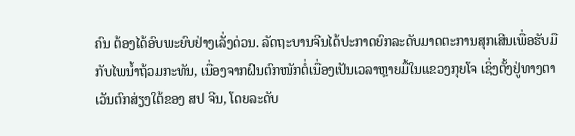ຄົນ ຕ້ອງໄດ້ອົບພະຍົບຢ່າງເລັ່ງດ່ວນ. ລັດຖະບານຈີນໄດ້ປະກາດຍົກລະດັບມາດຕະການສຸກເສີນເພື່ອຮັບມືກັບໄພນໍ້າຖ້ວມກະທັນ, ເນື່ອງຈາກຝົນຕົກໜັກຕໍ່ເນື່ອງເປັນເວລາຫຼາຍມື້ໃນແຂວງກຸຍໂຈ ເຊິ່ງຕັ້ງຢູ່ທາງຕາເວັນຕົກສ່ຽງໃຕ້ຂອງ ສປ ຈີນ, ໂດຍລະດັບ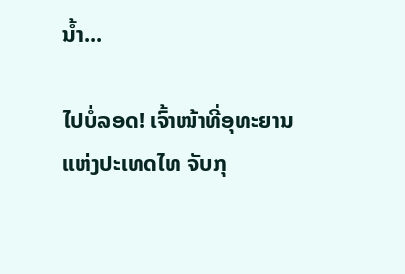ນໍ້າ...

ໄປບໍ່ລອດ! ເຈົ້າໜ້າທີ່ອຸທະຍານ ແຫ່ງປະເທດໄທ ຈັບກຸ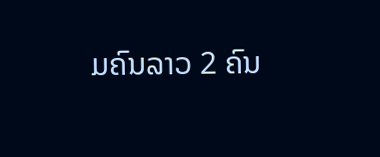ມຄົນລາວ 2 ຄົນ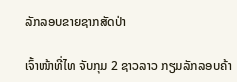ລັກລອບຂາຍຊາກສັດປ່າ

ເຈົ້າໜ້າທີ່ໄທ ຈັບກຸມ 2 ຊາວລາວ ກຽມລັກລອບຄ້າ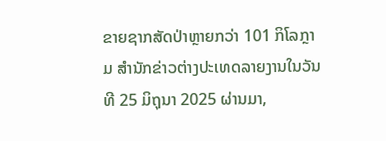ຂາຍຊາກສັດປ່າຫຼາຍກວ່າ 101 ກິໂລກຼາມ ສຳນັກຂ່າວຕ່າງປະເທດລາຍງານໃນວັນທີ 25 ມິຖຸນາ 2025 ຜ່ານມາ,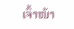ເຈົ້າໜ້າ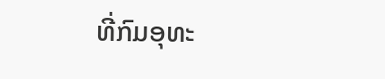ທີ່ກົມອຸທະ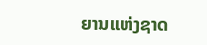ຍານແຫ່ງຊາດ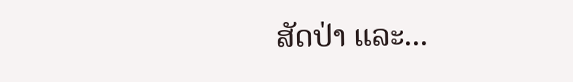ສັດປ່າ ແລະ...